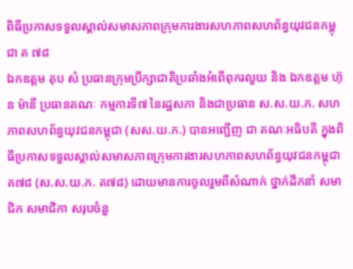ពិធីប្រកាសទទួលស្គាល់សមាសភាពក្រុមការងារសហភាពសហព័ន្ធយុវជនកម្ពុជា គ ៧៨
ឯកឧត្តម តុប សំ ប្រធានក្រុមប្រឹក្សាជាតិប្រឆាំងអំពើពុករលួយ និង ឯកឧត្តម ហ៊ុន ម៉ានី ប្រធានគណៈ កម្មការទី៧ នៃរដ្ឋសភា និងជាប្រធាន ស.ស.យ.ក. សហភាពសហព័ន្ធយុវជនកម្ពុជា (សស.យ.ក.) បានអញ្ជើញ ជា គណៈអធិបតី ក្នុងពិធីប្រកាសទទួលស្គាល់សមាសភាពក្រុមការងារសហភាពសហព័ន្ធយុវជនកម្ពុជា គ៧៨ (ស.ស.យ.ក. គ៧៨) ដោយមានការចូលរួមពីសំណាក់ ថ្នាក់ដឹកនាំ សមាជិក សមាជិកា សរុបចំនួ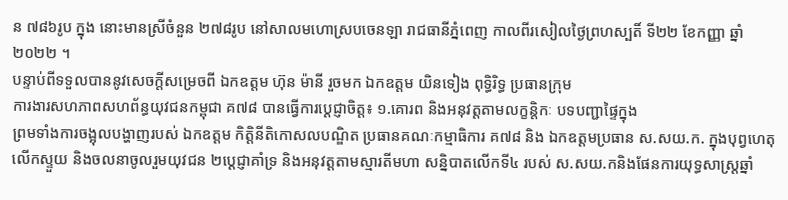ន ៧៨៦រូប ក្នុង នោះមានស្រីចំនួន ២៧៨រូប នៅសាលមហោស្របចេនឡា រាជធានីភ្នំពេញ កាលពីរសៀលថ្ងៃព្រហស្បតិ៍ ទី២២ ខែកញ្ញា ឆ្នាំ២០២២ ។
បន្ទាប់ពីទទួលបាននូវសេចក្តីសម្រេចពី ឯកឧត្តម ហ៊ុន ម៉ានី រួចមក ឯកឧត្តម យិនទៀង ពុទ្ធិរិទ្ធ ប្រធានក្រុម
ការងារសហភាពសហព័ន្ធយុវជនកម្ពុជា គ៧៨ បានធ្វើការប្ដេជ្ញាចិត្ត៖ ១.គោរព និងអនុវត្តតាមលក្ខន្តិកៈ បទបញ្ជាផ្ទៃក្នុង
ព្រមទាំងការចង្អុលបង្ហាញរបស់ ឯកឧត្តម កិត្តិនីតិកោសលបណ្ឌិត ប្រធានគណៈកម្មាធិការ គ៧៨ និង ឯកឧត្តមប្រធាន ស.សយ.ក. ក្នុងបុព្វហេតុលើកស្ទួយ និងចលនាចូលរួមយុវជន ២ប្តេជ្ញាគាំទ្រ និងអនុវត្តតាមស្មារតីមហា សន្និបាតលើកទី៤ របស់ ស.សយ.កនិងផែនការយុទ្ធសាស្ត្រឆ្នាំ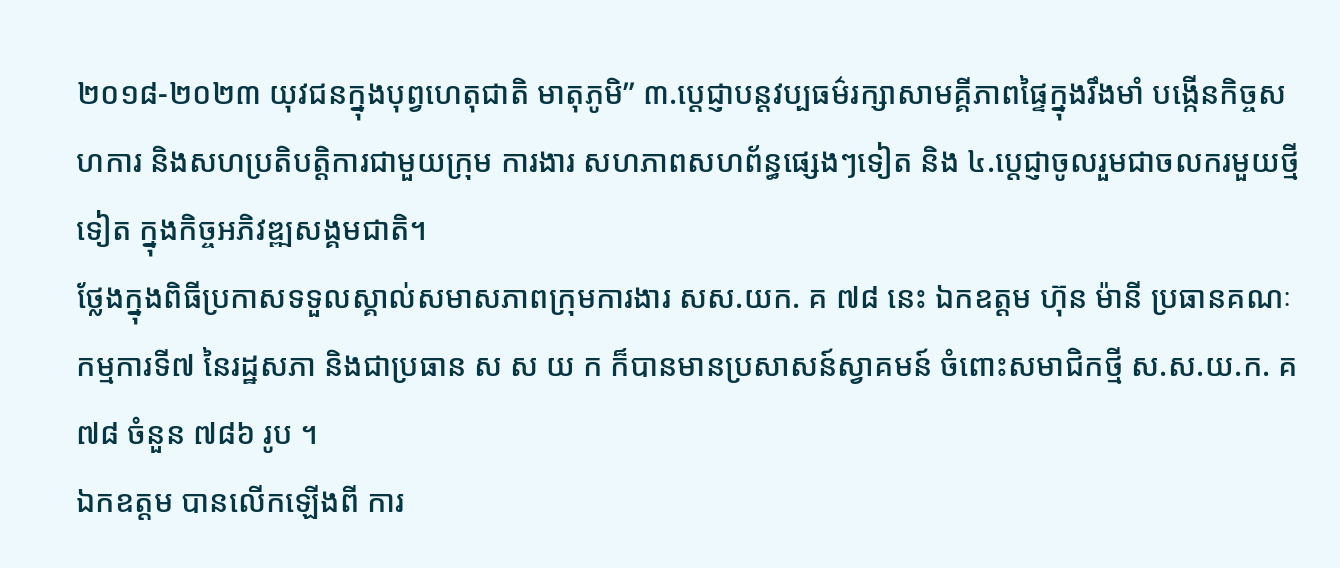២០១៨-២០២៣ យុវជនក្នុងបុព្វហេតុជាតិ មាតុភូមិ” ៣.ប្តេជ្ញាបន្តវប្បធម៌រក្សាសាមគ្គីភាពផ្ទៃក្នុងរឹងមាំ បង្កើនកិច្ចសហការ និងសហប្រតិបត្តិការជាមួយក្រុម ការងារ សហភាពសហព័ន្ធផ្សេងៗទៀត និង ៤.ប្តេជ្ញាចូលរួមជាចលករមួយថ្មីទៀត ក្នុងកិច្ចអភិវឌ្ឍសង្គមជាតិ។
ថ្លែងក្នុងពិធីប្រកាសទទួលស្គាល់សមាសភាពក្រុមការងារ សស.យក. គ ៧៨ នេះ ឯកឧត្តម ហ៊ុន ម៉ានី ប្រធានគណៈកម្មការទី៧ នៃរដ្ឋសភា និងជាប្រធាន ស ស យ ក ក៏បានមានប្រសាសន៍ស្វាគមន៍ ចំពោះសមាជិកថ្មី ស.ស.យ.ក. គ៧៨ ចំនួន ៧៨៦ រូប ។
ឯកឧត្តម បានលើកឡើងពី ការ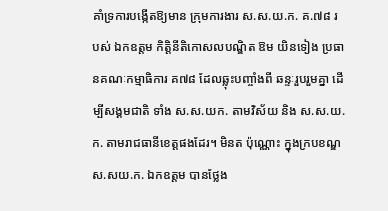គាំទ្រការបង្កើតឱ្យមាន ក្រុមការងារ ស.ស.យ.ក. គ.៧៨ របស់ ឯកឧត្តម កិត្តិនីតិកោសលបណ្ឌិត ឱម យិនទៀង ប្រធានគណៈកម្មាធិការ គ៧៨ ដែលឆ្លុះបញ្ចាំងពី ឆន្ទៈរួបរួមគ្នា ដើម្បីសង្គមជាតិ ទាំង ស.ស.យក. តាមវិស័យ និង ស.ស.យ.ក. តាមរាជធានីខេត្តផងដែរ។ មិនត ប៉ុណ្ណោះ ក្នុងក្របខណ្ឌ ស.សយ.ក. ឯកឧត្តម បានថ្លែង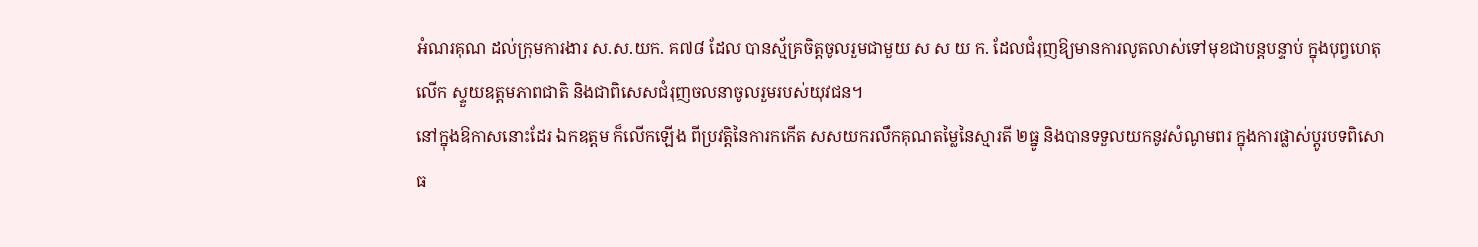អំណរគុណ ដល់ក្រុមការងារ ស.ស.យក. គ៧៨ ដែល បានស្ម័គ្រចិត្តចូលរួមជាមួយ ស ស យ ក. ដែលជំរុញឱ្យមានការលូតលាស់ទៅមុខជាបន្តបន្ទាប់ ក្នុងបុព្វហេតុលើក ស្ទួយឧត្តមភាពជាតិ និងជាពិសេសជំរុញចលនាចូលរួមរបស់យុវជន។
នៅក្នុងឱកាសនោះដែរ ឯកឧត្តម ក៏លើកឡើង ពីប្រវត្តិនៃការកកើត សសយករលឹកគុណតម្លៃនៃស្មារតី ២ធ្នូ និងបានទទួលយកនូវសំណូមពរ ក្នុងការផ្លាស់ប្តូរបទពិសោធ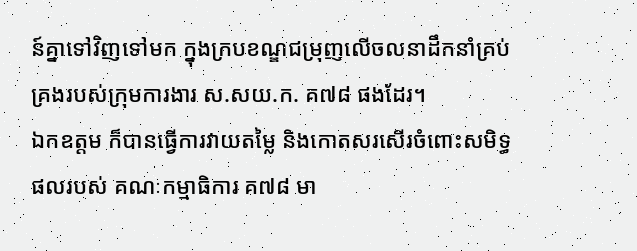ន៍គ្នាទៅវិញទៅមក ក្នុងក្របខណ្ឌជម្រុញលើចលនាដឹកនាំគ្រប់គ្រងរបស់ក្រុមការងារ ស.សយ.ក. គ៧៨ ផងដែរ។
ឯកឧត្តម ក៏បានធ្វើការវាយតម្លៃ និងកោតសរសើរចំពោះសមិទ្ធផលរបស់ គណៈកម្មាធិការ គ៧៨ មា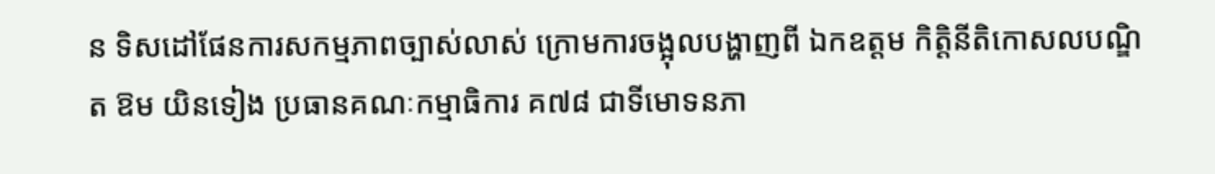ន ទិសដៅផែនការសកម្មភាពច្បាស់លាស់ ក្រោមការចង្អុលបង្ហាញពី ឯកឧត្តម កិត្តិនីតិកោសលបណ្ឌិត ឱម យិនទៀង ប្រធានគណៈកម្មាធិការ គ៧៨ ជាទីមោទនភា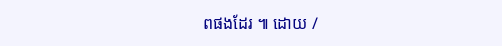ពផងដែរ ៕ ដោយ /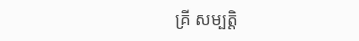គ្រី សម្បត្តិ